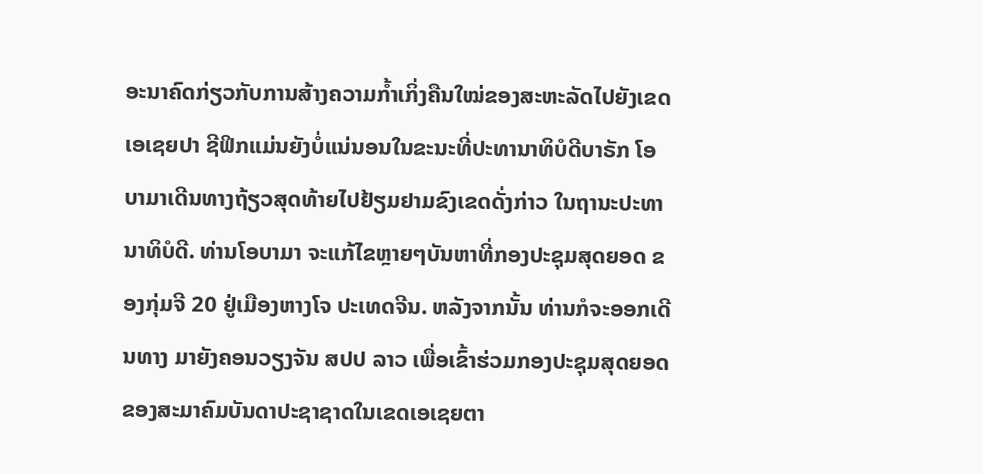ອະນາຄົດກ່ຽວກັບການສ້າງຄວາມກ້ຳເກິ່ງຄືນໃໝ່ຂອງສະຫະລັດໄປຍັງເຂດເອເຊຍປາ ຊີຟິກແມ່ນຍັງບໍ່ແນ່ນອນໃນຂະນະທີ່ປະທານາທິບໍດີບາຣັກ ໂອບາມາເດີນທາງຖ້ຽວສຸດທ້າຍໄປຢ້ຽມຢາມຂົງເຂດດັ່ງກ່າວ ໃນຖານະປະທານາທິບໍດີ. ທ່ານໂອບາມາ ຈະແກ້ໄຂຫຼາຍໆບັນຫາທີ່ກອງປະຊຸມສຸດຍອດ ຂອງກຸ່ມຈີ 20 ຢູ່ເມືອງຫາງໂຈ ປະເທດຈີນ. ຫລັງຈາກນັ້ນ ທ່ານກໍຈະອອກເດີນທາງ ມາຍັງຄອນວຽງຈັນ ສປປ ລາວ ເພື່ອເຂົ້າຮ່ວມກອງປະຊຸມສຸດຍອດ ຂອງສະມາຄົມບັນດາປະຊາຊາດໃນເຂດເອເຊຍຕາ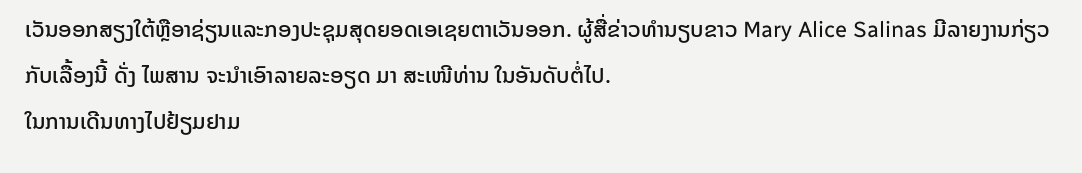ເວັນອອກສຽງໃຕ້ຫຼືອາຊ່ຽນແລະກອງປະຊຸມສຸດຍອດເອເຊຍຕາເວັນອອກ. ຜູ້ສື່ຂ່າວທຳນຽບຂາວ Mary Alice Salinas ມີລາຍງານກ່ຽວກັບເລື້ອງນີ້ ດັ່ງ ໄພສານ ຈະນຳເອົາລາຍລະອຽດ ມາ ສະເໜີທ່ານ ໃນອັນດັບຕໍ່ໄປ.
ໃນການເດີນທາງໄປຢ້ຽມຢາມ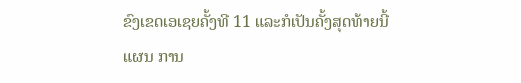ຂົງເຂດເອເຊຍຄັ້ງທີ 11 ແລະກໍເປັນຄັ້ງສຸດທ້າຍນີ້ ແຜນ ການ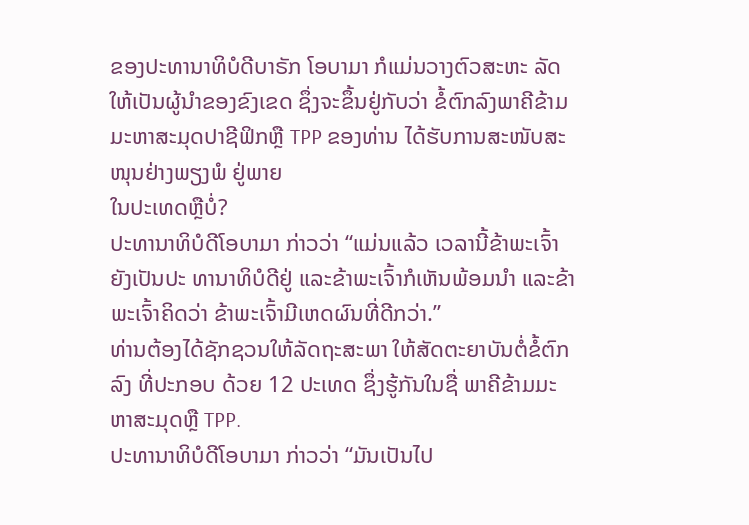ຂອງປະທານາທິບໍດີບາຣັກ ໂອບາມາ ກໍແມ່ນວາງຕົວສະຫະ ລັດ ໃຫ້ເປັນຜູ້ນຳຂອງຂົງເຂດ ຊຶ່ງຈະຂຶ້ນຢູ່ກັບວ່າ ຂໍ້ຕົກລົງພາຄີຂ້າມມະຫາສະມຸດປາຊີຟິກຫຼື TPP ຂອງທ່ານ ໄດ້ຮັບການສະໜັບສະໜຸນຢ່າງພຽງພໍ ຢູ່ພາຍ
ໃນປະເທດຫຼືບໍ່?
ປະທານາທິບໍດີໂອບາມາ ກ່າວວ່າ “ແມ່ນແລ້ວ ເວລານີ້ຂ້າພະເຈົ້າຍັງເປັນປະ ທານາທິບໍດີຢູ່ ແລະຂ້າພະເຈົ້າກໍເຫັນພ້ອມນຳ ແລະຂ້າພະເຈົ້າຄິດວ່າ ຂ້າພະເຈົ້າມີເຫດຜົນທີ່ດີກວ່າ.”
ທ່ານຕ້ອງໄດ້ຊັກຊວນໃຫ້ລັດຖະສະພາ ໃຫ້ສັດຕະຍາບັນຕໍ່ຂໍ້ຕົກລົງ ທີ່ປະກອບ ດ້ວຍ 12 ປະເທດ ຊຶ່ງຮູ້ກັນໃນຊື່ ພາຄີຂ້າມມະຫາສະມຸດຫຼື TPP.
ປະທານາທິບໍດີໂອບາມາ ກ່າວວ່າ “ມັນເປັນໄປ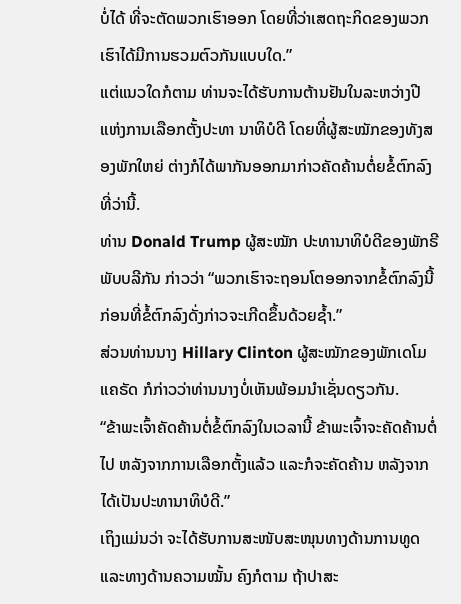ບໍ່ໄດ້ ທີ່ຈະຕັດພວກເຮົາອອກ ໂດຍທີ່ວ່າເສດຖະກິດຂອງພວກເຮົາໄດ້ມີການຮວມຕົວກັນແບບໃດ.”
ແຕ່ແນວໃດກໍຕາມ ທ່ານຈະໄດ້ຮັບການຕ້ານຢັນໃນລະຫວ່າງປີແຫ່ງການເລືອກຕັ້ງປະທາ ນາທິບໍດີ ໂດຍທີ່ຜູ້ສະໝັກຂອງທັງສອງພັກໃຫຍ່ ຕ່າງກໍໄດ້ພາກັນອອກມາກ່າວຄັດຄ້ານຕໍ່ຍຂໍ້ຕົກລົງທີ່ວ່ານີ້.
ທ່ານ Donald Trump ຜູ້ສະໝັກ ປະທານາທິບໍດີຂອງພັກຣີພັບບລີກັນ ກ່າວວ່າ “ພວກເຮົາຈະຖອນໂຕອອກຈາກຂໍ້ຕົກລົງນີ້ ກ່ອນທີ່ຂໍ້ຕົກລົງດັ່ງກ່າວຈະເກີດຂຶ້ນດ້ວຍຊ້ຳ.”
ສ່ວນທ່ານນາງ Hillary Clinton ຜູ້ສະໝັກຂອງພັກເດໂມແຄຣັດ ກໍກ່າວວ່າທ່ານນາງບໍ່ເຫັນພ້ອມນຳເຊັ່ນດຽວກັນ.
“ຂ້າພະເຈົ້າຄັດຄ້ານຕໍ່ຂໍ້ຕົກລົງໃນເວລານີ້ ຂ້າພະເຈົ້າຈະຄັດຄ້ານຕໍ່ໄປ ຫລັງຈາກການເລືອກຕັ້ງແລ້ວ ແລະກໍຈະຄັດຄ້ານ ຫລັງຈາກໄດ້ເປັນປະທານາທິບໍດີ.”
ເຖິງແມ່ນວ່າ ຈະໄດ້ຮັບການສະໜັບສະໜຸນທາງດ້ານການທູດ ແລະທາງດ້ານຄວາມໝັ້ນ ຄົງກໍຕາມ ຖ້າປາສະ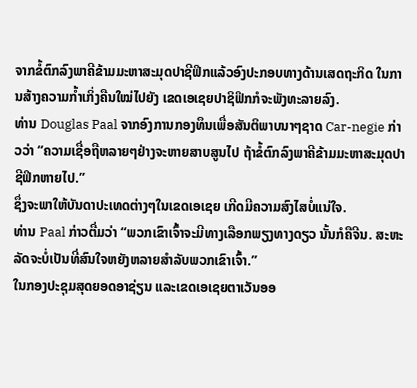ຈາກຂໍ້ຕົກລົງພາຄີຂ້າມມະຫາສະມຸດປາຊີຟິກແລ້ວອົງປະກອບທາງດ້ານເສດຖະກິດ ໃນການສ້າງຄວາມກ້ຳເກິ່ງຄືນໃໝ່ໄປຍັງ ເຂດເອເຊຍປາຊິຟິກກໍຈະພັງທະລາຍລົງ.
ທ່ານ Douglas Paal ຈາກອົງການກອງທຶນເພື່ອສັນຕິພາບນາໆຊາດ Car-negie ກ່າວວ່າ “ຄວາມເຊື່ອຖືຫລາຍໆຢ່າງຈະຫາຍສາບສູນໄປ ຖ້າຂໍ້ຕົກລົງພາຄີຂ້າມມະຫາສະມຸດປາຊີຟິກຫາຍໄປ.”
ຊຶ່ງຈະພາໃຫ້ບັນດາປະເທດຕ່າງໆໃນເຂດເອເຊຍ ເກີດມີຄວາມສົງໄສບໍ່ແນ່ໃຈ.
ທ່ານ Paal ກ່າວຕື່ມວ່າ “ພວກເຂົາເຈົ້າຈະມີທາງເລືອກພຽງທາງດຽວ ນັ້ນກໍຄືຈີນ. ສະຫະ ລັດຈະບໍ່ເປັນທີ່ສົນໃຈຫຍັງຫລາຍສຳລັບພວກເຂົາເຈົ້າ.”
ໃນກອງປະຊຸມສຸດຍອດອາຊ່ຽນ ແລະເຂດເອເຊຍຕາເວັນອອ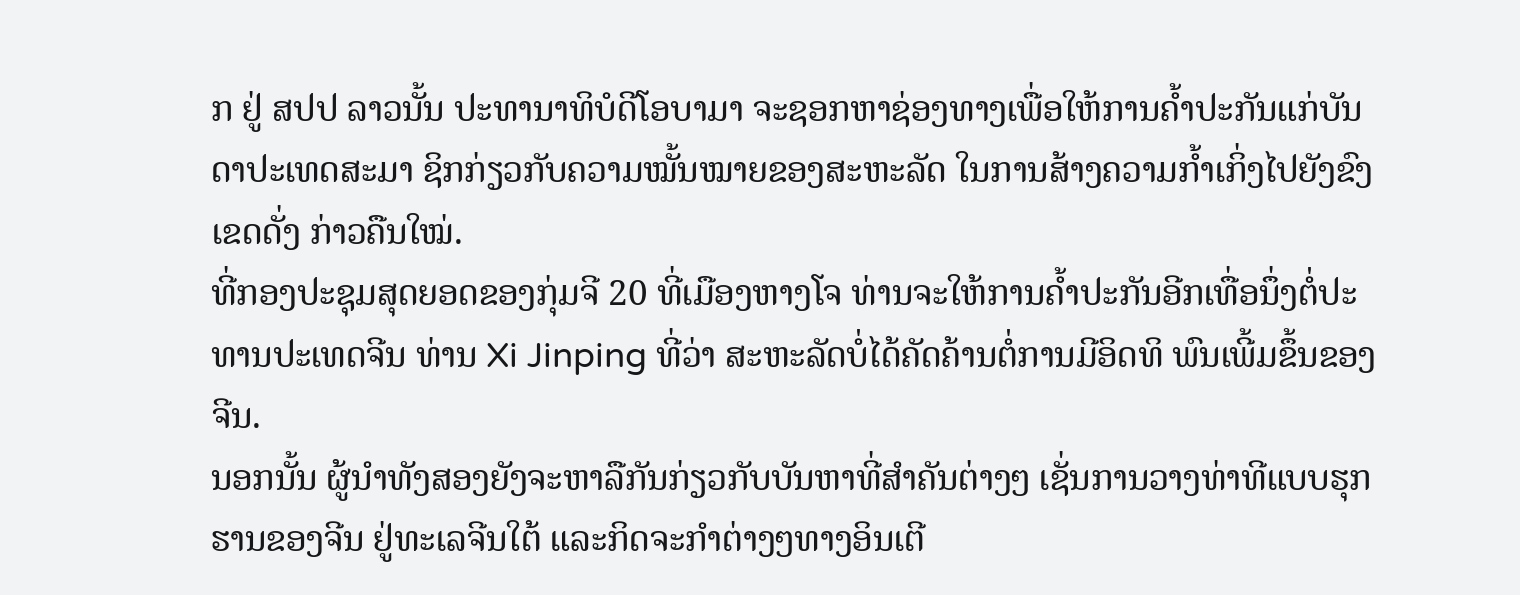ກ ຢູ່ ສປປ ລາວນັ້ນ ປະທານາທິບໍດີໂອບາມາ ຈະຊອກຫາຊ່ອງທາງເພື່ອໃຫ້ການຄ້ຳປະກັນແກ່ບັນດາປະເທດສະມາ ຊິກກ່ຽວກັບຄວາມໝັ້ນໝາຍຂອງສະຫະລັດ ໃນການສ້າງຄວາມກ້ຳເກິ່ງໄປຍັງຂົງເຂດດັ່ງ ກ່າວຄືນໃໝ່.
ທີ່ກອງປະຊຸມສຸດຍອດຂອງກຸ່ມຈີ 20 ທີ່ເມືອງຫາງໂຈ ທ່ານຈະໃຫ້ການຄ້ຳປະກັນອີກເທື່ອນຶ່ງຕໍ່ປະທານປະເທດຈີນ ທ່ານ Xi Jinping ທີ່ວ່າ ສະຫະລັດບໍ່ໄດ້ຄັດຄ້ານຕໍ່ການມີອິດທິ ພົນເພີ້ມຂຶ້ນຂອງຈີນ.
ນອກນັ້ນ ຜູ້ນຳທັງສອງຍັງຈະຫາລືກັນກ່ຽວກັບບັນຫາທີ່ສຳຄັນຕ່າງໆ ເຊັ່ນການວາງທ່າທີແບບຮຸກຮານຂອງຈີນ ຢູ່ທະເລຈີນໃຕ້ ແລະກິດຈະກຳຕ່າງໆທາງອິນເຕີ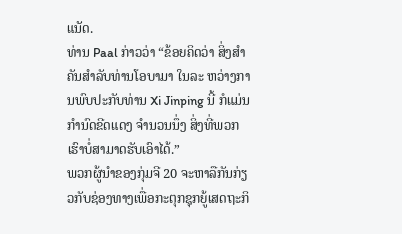ແນັດ.
ທ່ານ Paal ກ່າວວ່າ “ຂ້ອຍຄິດວ່າ ສິ່ງສຳຄັນສຳລັບທ່ານໂອບາມາ ໃນລະ ຫວ່າງການພົບປະກັບທ່ານ Xi Jinping ນີ້ ກໍແມ່ນກຳນົດຂີດແດງ ຈຳນວນນຶ່ງ ສິ່ງທີ່ພວກເຮົາບໍ່ສາມາດຮັບເອົາໄດ້.”
ພວກຜູ້ນຳຂອງກຸ່ມຈີ 20 ຈະຫາລືກັນກ່ຽວກັບຊ່ອງທາງເພື່ອກະຕຸກຊຸກຍູ້ເສດຖະກິ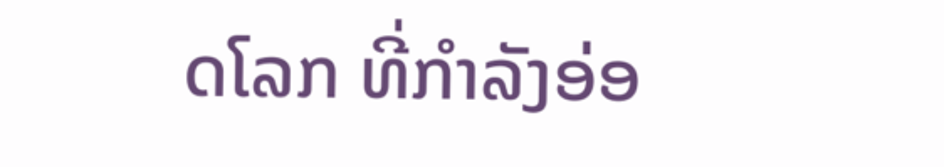ດໂລກ ທີ່ກຳລັງອ່ອ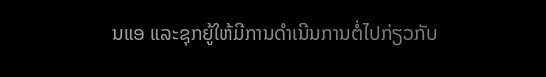ນແອ ແລະຊຸກຍູ້ໃຫ້ມີການດຳເນີນການຕໍ່ໄປກ່ຽວກັບ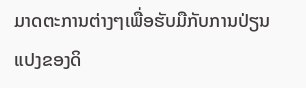ມາດຕະການຕ່າງໆເພື່ອຮັບມືກັບການປ່ຽນແປງຂອງດິ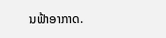ນຟ້າອາກາດ.